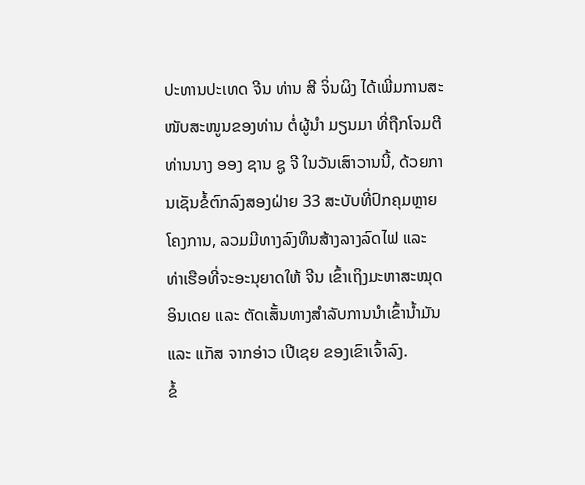ປະທານປະເທດ ຈີນ ທ່ານ ສີ ຈິ່ນຜິງ ໄດ້ເພີ່ມການສະໜັບສະໜູນຂອງທ່ານ ຕໍ່ຜູ້ນຳ ມຽນມາ ທີ່ຖືກໂຈມຕີ ທ່ານນາງ ອອງ ຊານ ຊູ ຈີ ໃນວັນເສົາວານນີ້, ດ້ວຍການເຊັນຂໍ້ຕົກລົງສອງຝ່າຍ 33 ສະບັບທີ່ປົກຄຸມຫຼາຍໂຄງການ, ລວມມີທາງລົງທຶນສ້າງລາງລົດໄຟ ແລະ ທ່າເຮືອທີ່ຈະອະນຸຍາດໃຫ້ ຈີນ ເຂົ້າເຖິງມະຫາສະໝຸດ ອິນເດຍ ແລະ ຕັດເສັ້ນທາງສຳລັບການນຳເຂົ້ານ້ຳມັນ ແລະ ແກັສ ຈາກອ່າວ ເປີເຊຍ ຂອງເຂົາເຈົ້າລົງ.
ຂໍ້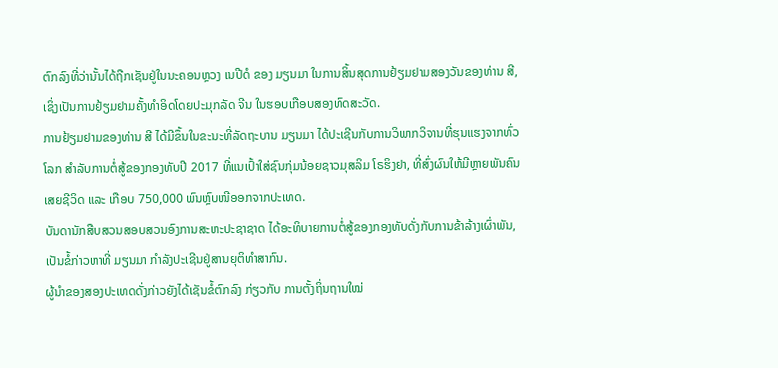ຕົກລົງທີ່ວ່ານັ້ນໄດ້ຖືກເຊັນຢູ່ໃນນະຄອນຫຼວງ ເນປີດໍ ຂອງ ມຽນມາ ໃນການສິ້ນສຸດການຢ້ຽມຢາມສອງວັນຂອງທ່ານ ສີ, ເຊິ່ງເປັນການຢ້ຽມຢາມຄັ້ງທຳອິດໂດຍປະມຸກລັດ ຈີນ ໃນຮອບເກືອບສອງທົດສະວັດ.
ການຢ້ຽມຢາມຂອງທ່ານ ສີ ໄດ້ມີຂຶ້ນໃນຂະນະທີ່ລັດຖະບານ ມຽນມາ ໄດ້ປະເຊີນກັບການວິພາກວິຈານທີ່ຮຸນແຮງຈາກທົ່ວໂລກ ສຳລັບການຕໍ່ສູ້ຂອງກອງທັບປີ 2017 ທີ່ແນເປົ້າໃສ່ຊົນກຸ່ມນ້ອຍຊາວມຸສລິມ ໂຣຮິງຢາ, ທີ່ສົ່ງຜົນໃຫ້ມີຫຼາຍພັນຄົນເສຍຊີວິດ ແລະ ເກືອບ 750,000 ພົນຫຼົບໜີອອກຈາກປະເທດ.
ບັນດານັກສືບສວນສອບສວນອົງການສະຫະປະຊາຊາດ ໄດ້ອະທິບາຍການຕໍ່ສູ້ຂອງກອງທັບດັ່ງກັບການຂ້າລ້າງເຜົ່າພັນ, ເປັນຂໍ້ກ່າວຫາທີ່ ມຽນມາ ກຳລັງປະເຊີນຢູ່ສານຍຸຕິທຳສາກົນ.
ຜູ້ນຳຂອງສອງປະເທດດັ່ງກ່າວຍັງໄດ້ເຊັນຂໍ້ຕົກລົງ ກ່ຽວກັບ ການຕັ້ງຖິ່ນຖານໃໝ່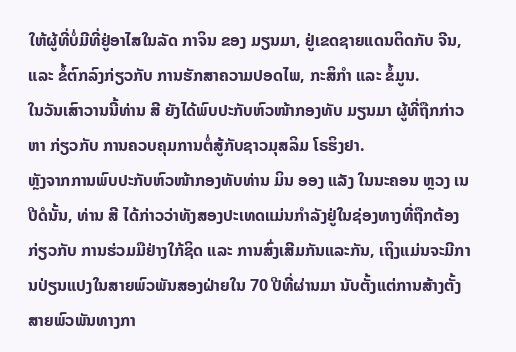ໃຫ້ຜູ້ທີ່ບໍ່ມີທີ່ຢູ່ອາໄສໃນລັດ ກາຈິນ ຂອງ ມຽນມາ, ຢູ່ເຂດຊາຍແດນຕິດກັບ ຈີນ, ແລະ ຂໍ້ຕົກລົງກ່ຽວກັບ ການຮັກສາຄວາມປອດໄພ, ກະສິກຳ ແລະ ຂໍ້ມູນ.
ໃນວັນເສົາວານນີ້ທ່ານ ສີ ຍັງໄດ້ພົບປະກັບຫົວໜ້າກອງທັບ ມຽນມາ ຜູ້ທີ່ຖືກກ່າວຫາ ກ່ຽວກັບ ການຄວບຄຸມການຕໍ່ສູ້ກັບຊາວມຸສລິມ ໂຣຮິງຢາ.
ຫຼັງຈາກການພົບປະກັບຫົວໜ້າກອງທັບທ່ານ ມິນ ອອງ ແລັງ ໃນນະຄອນ ຫຼວງ ເນປີດໍນັ້ນ, ທ່ານ ສີ ໄດ້ກ່າວວ່າທັງສອງປະເທດແມ່ນກຳລັງຢູ່ໃນຊ່ອງທາງທີ່ຖືກຕ້ອງ ກ່ຽວກັບ ການຮ່ວມມືຢ່າງໃກ້ຊິດ ແລະ ການສົ່ງເສີມກັນແລະກັນ, ເຖິງແມ່ນຈະມີການປ່ຽນແປງໃນສາຍພົວພັນສອງຝ່າຍໃນ 70 ປີທີ່ຜ່ານມາ ນັບຕັ້ງແຕ່ການສ້າງຕັ້ງສາຍພົວພັນທາງກາ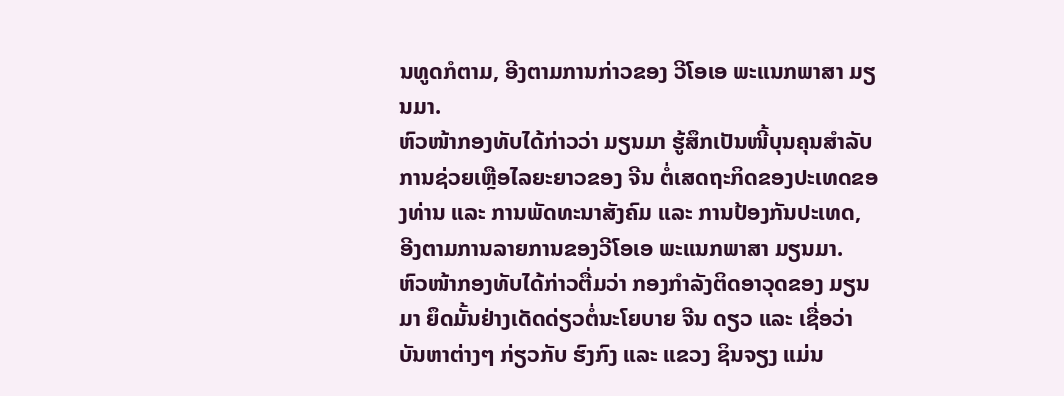ນທູດກໍຕາມ, ອີງຕາມການກ່າວຂອງ ວີໂອເອ ພະແນກພາສາ ມຽນມາ.
ຫົວໜ້າກອງທັບໄດ້ກ່າວວ່າ ມຽນມາ ຮູ້ສຶກເປັນໜີ້ບຸນຄຸນສຳລັບການຊ່ວຍເຫຼືອໄລຍະຍາວຂອງ ຈີນ ຕໍ່ເສດຖະກິດຂອງປະເທດຂອງທ່ານ ແລະ ການພັດທະນາສັງຄົມ ແລະ ການປ້ອງກັນປະເທດ, ອີງຕາມການລາຍການຂອງວີໂອເອ ພະແນກພາສາ ມຽນມາ.
ຫົວໜ້າກອງທັບໄດ້ກ່າວຕື່ມວ່າ ກອງກຳລັງຕິດອາວຸດຂອງ ມຽນມາ ຍຶດມັ້ນຢ່າງເດັດດ່ຽວຕໍ່ນະໂຍບາຍ ຈີນ ດຽວ ແລະ ເຊື່ອວ່າບັນຫາຕ່າງໆ ກ່ຽວກັບ ຮົງກົງ ແລະ ແຂວງ ຊິນຈຽງ ແມ່ນ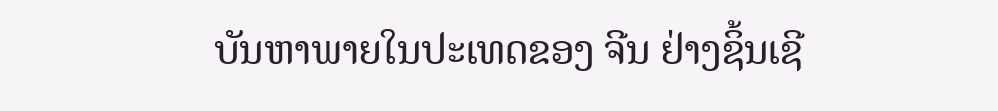ບັນຫາພາຍໃນປະເທດຂອງ ຈີນ ຢ່າງຊິ້ນເຊີ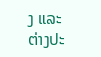ງ ແລະ ຕ່າງປະ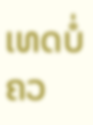ເທດບໍ່ຄວ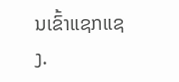ນເຂົ້າແຊກແຊງ.